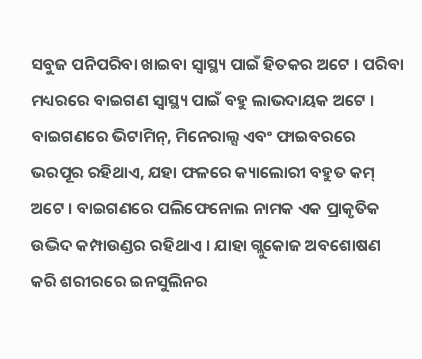ସବୁଜ ପନିପରିବା ଖାଇବା ସ୍ୱାସ୍ଥ୍ୟ ପାଇଁ ହିତକର ଅଟେ । ପରିବା ମଧ୍ୟରରେ ବାଇଗଣ ସ୍ୱାସ୍ଥ୍ୟ ପାଇଁ ବହୁ ଲାଭଦାୟକ ଅଟେ । ବାଇଗଣରେ ଭିଟାମିନ୍, ମିନେରାଲ୍ସ ଏବଂ ଫାଇବରରେ ଭରପୂର ରହିଥାଏ, ଯହା ଫଳରେ କ୍ୟାଲୋରୀ ବହୁତ କମ୍ ଅଟେ । ବାଇଗଣରେ ପଲିଫେନୋଲ ନାମକ ଏକ ପ୍ରାକୃତିକ ଉଦ୍ଭିଦ କମ୍ପାଉଣ୍ଡର ରହିଥାଏ । ଯାହା ଗ୍ଲୁକୋଜ ଅବଶୋଷଣ କରି ଶରୀରରେ ଇନସୁଲିନର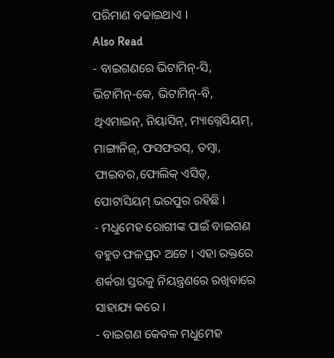ପରିମାଣ ବଢାଇଥାଏ ।
Also Read
- ବାଇଗଣରେ ଭିଟାମିନ୍-ସି, ଭିଟାମିନ୍-କେ, ଭିଟାମିନ୍-ବି, ଥିଏମାଇନ୍, ନିୟାସିନ୍, ମ୍ୟାଗ୍ନେସିୟମ୍, ମାଙ୍ଗାନିଜ୍, ଫସଫରସ୍, ତମ୍ବା, ଫାଇବର,ଫୋଲିକ୍ ଏସିଡ୍, ପୋଟାସିୟମ୍ ଭରପୁର ରହିଛି ।
- ମଧୁମେହ ରୋଗୀଙ୍କ ପାଇଁ ବାଇଗଣ ବହୁତ ଫଳପ୍ରଦ ଅଟେ । ଏହା ରକ୍ତରେ ଶର୍କରା ସ୍ତରକୁ ନିୟନ୍ତ୍ରଣରେ ରଖିବାରେ ସାହାଯ୍ୟ କରେ ।
- ବାଇଗଣ କେବଳ ମଧୁମେହ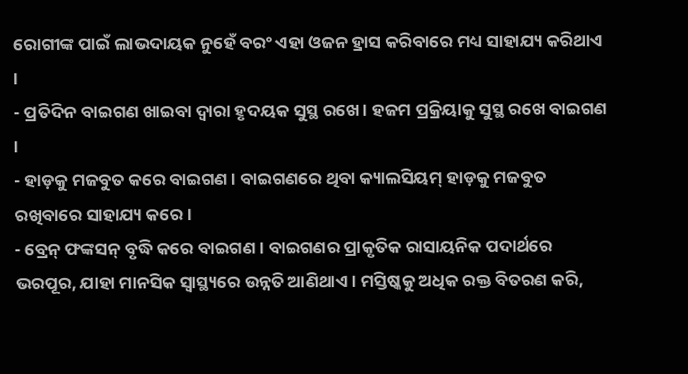ରୋଗୀଙ୍କ ପାଇଁ ଲାଭଦାୟକ ନୁହେଁ ବରଂ ଏହା ଓଜନ ହ୍ରାସ କରିବାରେ ମଧ୍ୟ ସାହାଯ୍ୟ କରିଥାଏ ।
- ପ୍ରତିଦିନ ବାଇଗଣ ଖାଇବା ଦ୍ୱାରା ହୃଦୟକ ସୁସ୍ଥ ରଖେ । ହଜମ ପ୍ରକ୍ରିୟାକୁ ସୁସ୍ଥ ରଖେ ବାଇଗଣ ।
- ହାଡ଼କୁ ମଜବୁତ କରେ ବାଇଗଣ । ବାଇଗଣରେ ଥିବା କ୍ୟାଲସିୟମ୍ ହାଡ଼କୁ ମଜବୁତ ରଖିବାରେ ସାହାଯ୍ୟ କରେ।
- ବ୍ରେନ୍ ଫଙ୍କସନ୍ ବୃଦ୍ଧି କରେ ବାଇଗଣ । ବାଇଗଣର ପ୍ରାକୃତିକ ରାସାୟନିକ ପଦାର୍ଥରେ ଭରପୂର, ଯାହା ମାନସିକ ସ୍ୱାସ୍ଥ୍ୟରେ ଉନ୍ନତି ଆଣିଥାଏ । ମସ୍ତିଷ୍କକୁ ଅଧିକ ରକ୍ତ ବିତରଣ କରି,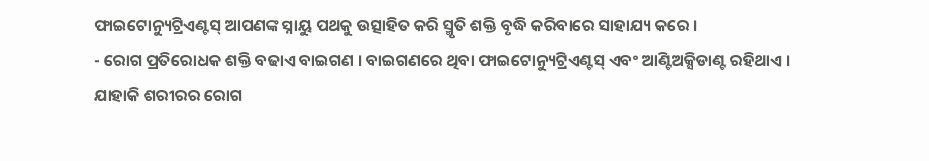ଫାଇଟୋନ୍ୟୁଟ୍ରିଏଣ୍ଟସ୍ ଆପଣଙ୍କ ସ୍ନାୟୁ ପଥକୁ ଉତ୍ସାହିତ କରି ସ୍ମୃତି ଶକ୍ତି ବୃଦ୍ଧି କରିବାରେ ସାହାଯ୍ୟ କରେ ।
- ରୋଗ ପ୍ରତିରୋଧକ ଶକ୍ତି ବଢାଏ ବାଇଗଣ । ବାଇଗଣରେ ଥିବା ଫାଇଟୋନ୍ୟୁଟ୍ରିଏଣ୍ଟସ୍ ଏବଂ ଆଣ୍ଟିଅକ୍ସିଡାଣ୍ଟ ରହିଥାଏ । ଯାହାକି ଶରୀରର ରୋଗ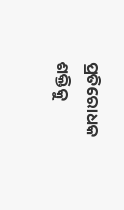ପ୍ରତିରୋଧକ ଶକ୍ତିକୁ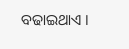ବଢାଇଥାଏ ।